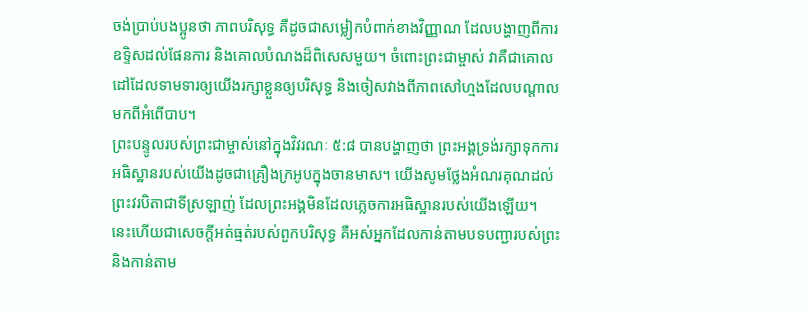ចង់ប្រាប់បងប្អូនថា ភាពបរិសុទ្ធ គឺដូចជាសម្លៀកបំពាក់ខាងវិញ្ញាណ ដែលបង្ហាញពីការឧទ្ទិសដល់ផែនការ និងគោលបំណងដ៏ពិសេសមួយ។ ចំពោះព្រះជាម្ចាស់ វាគឺជាគោលដៅដែលទាមទារឲ្យយើងរក្សាខ្លួនឲ្យបរិសុទ្ធ និងចៀសវាងពីភាពសៅហ្មងដែលបណ្ដាលមកពីអំពើបាប។
ព្រះបន្ទូលរបស់ព្រះជាម្ចាស់នៅក្នុងវិវរណៈ ៥:៨ បានបង្ហាញថា ព្រះអង្គទ្រង់រក្សាទុកការអធិស្ឋានរបស់យើងដូចជាគ្រឿងក្រអូបក្នុងចានមាស។ យើងសូមថ្លែងអំណរគុណដល់ព្រះវរបិតាជាទីស្រឡាញ់ ដែលព្រះអង្គមិនដែលភ្លេចការអធិស្ឋានរបស់យើងឡើយ។
នេះហើយជាសេចក្ដីអត់ធ្មត់របស់ពួកបរិសុទ្ធ គឺអស់អ្នកដែលកាន់តាមបទបញ្ជារបស់ព្រះ និងកាន់តាម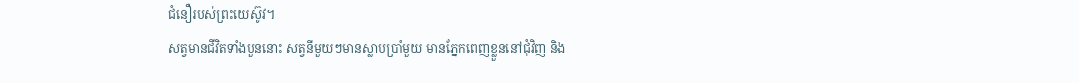ជំនឿរបស់ព្រះយេស៊ូវ។
សត្វមានជីវិតទាំងបួននោះ សត្វនីមួយៗមានស្លាបប្រាំមួយ មានភ្នែកពេញខ្លួននៅជុំវិញ និង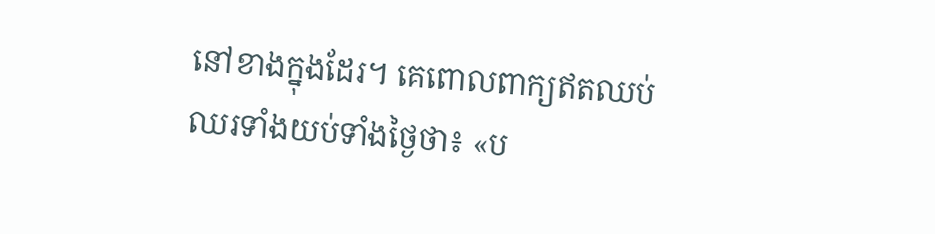នៅខាងក្នុងដែរ។ គេពោលពាក្យឥតឈប់ឈរទាំងយប់ទាំងថ្ងៃថា៖ «ប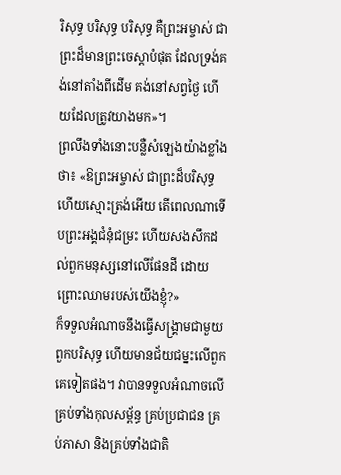រិសុទ្ធ បរិសុទ្ធ បរិសុទ្ធ គឺព្រះអម្ចាស់ ជាព្រះដ៏មានព្រះចេស្តាបំផុត ដែលទ្រង់គង់នៅតាំងពីដើម គង់នៅសព្វថ្ងៃ ហើយដែលត្រូវយាងមក»។
ព្រលឹងទាំងនោះបន្លឺសំឡេងយ៉ាងខ្លាំងថា៖ «ឱព្រះអម្ចាស់ ជាព្រះដ៏បរិសុទ្ធ ហើយស្មោះត្រង់អើយ តើពេលណាទើបព្រះអង្គជំនុំជម្រះ ហើយសងសឹកដល់ពួកមនុស្សនៅលើផែនដី ដោយព្រោះឈាមរបស់យើងខ្ញុំ?»
ក៏ទទួលអំណាចនឹងធ្វើសង្គ្រាមជាមួយពួកបរិសុទ្ធ ហើយមានជ័យជម្នះលើពួកគេទៀតផង។ វាបានទទួលអំណាចលើគ្រប់ទាំងកុលសម្ព័ន្ធ គ្រប់ប្រជាជន គ្រប់ភាសា និងគ្រប់ទាំងជាតិ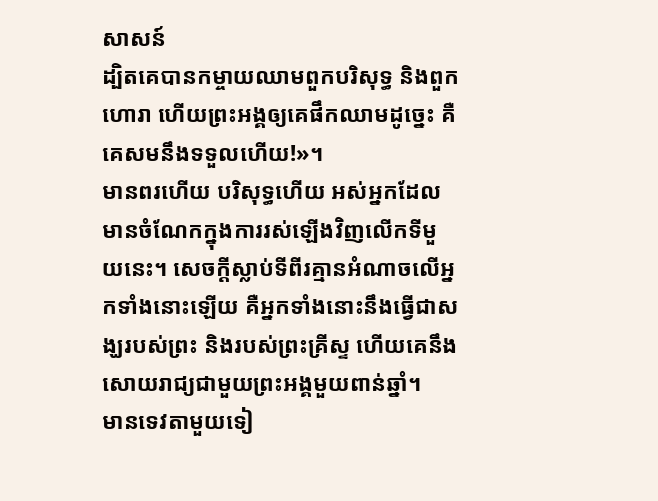សាសន៍
ដ្បិតគេបានកម្ចាយឈាមពួកបរិសុទ្ធ និងពួកហោរា ហើយព្រះអង្គឲ្យគេផឹកឈាមដូច្នេះ គឺគេសមនឹងទទួលហើយ!»។
មានពរហើយ បរិសុទ្ធហើយ អស់អ្នកដែលមានចំណែកក្នុងការរស់ឡើងវិញលើកទីមួយនេះ។ សេចក្ដីស្លាប់ទីពីរគ្មានអំណាចលើអ្នកទាំងនោះឡើយ គឺអ្នកទាំងនោះនឹងធ្វើជាសង្ឃរបស់ព្រះ និងរបស់ព្រះគ្រីស្ទ ហើយគេនឹងសោយរាជ្យជាមួយព្រះអង្គមួយពាន់ឆ្នាំ។
មានទេវតាមួយទៀ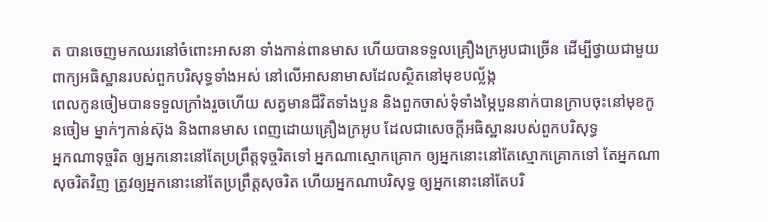ត បានចេញមកឈរនៅចំពោះអាសនា ទាំងកាន់ពានមាស ហើយបានទទួលគ្រឿងក្រអូបជាច្រើន ដើម្បីថ្វាយជាមួយពាក្យអធិស្ឋានរបស់ពួកបរិសុទ្ធទាំងអស់ នៅលើអាសនាមាសដែលស្ថិតនៅមុខបល្ល័ង្ក
ពេលកូនចៀមបានទទួលក្រាំងរួចហើយ សត្វមានជីវិតទាំងបួន និងពួកចាស់ទុំទាំងម្ភៃបួននាក់បានក្រាបចុះនៅមុខកូនចៀម ម្នាក់ៗកាន់ស៊ុង និងពានមាស ពេញដោយគ្រឿងក្រអូប ដែលជាសេចក្ដីអធិស្ឋានរបស់ពួកបរិសុទ្ធ
អ្នកណាទុច្ចរិត ឲ្យអ្នកនោះនៅតែប្រព្រឹត្តទុច្ចរិតទៅ អ្នកណាស្មោកគ្រោក ឲ្យអ្នកនោះនៅតែស្មោកគ្រោកទៅ តែអ្នកណាសុចរិតវិញ ត្រូវឲ្យអ្នកនោះនៅតែប្រព្រឹត្តសុចរិត ហើយអ្នកណាបរិសុទ្ធ ឲ្យអ្នកនោះនៅតែបរិ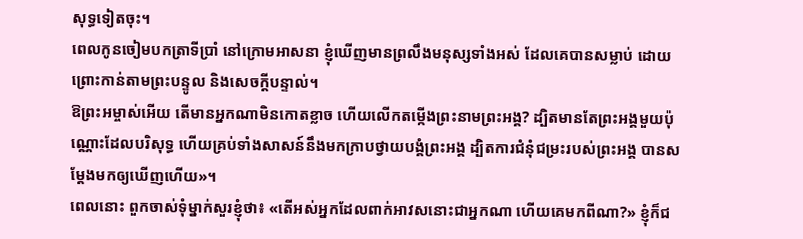សុទ្ធទៀតចុះ។
ពេលកូនចៀមបកត្រាទីប្រាំ នៅក្រោមអាសនា ខ្ញុំឃើញមានព្រលឹងមនុស្សទាំងអស់ ដែលគេបានសម្លាប់ ដោយព្រោះកាន់តាមព្រះបន្ទូល និងសេចក្តីបន្ទាល់។
ឱព្រះអម្ចាស់អើយ តើមានអ្នកណាមិនកោតខ្លាច ហើយលើកតម្កើងព្រះនាមព្រះអង្គ? ដ្បិតមានតែព្រះអង្គមួយប៉ុណ្ណោះដែលបរិសុទ្ធ ហើយគ្រប់ទាំងសាសន៍នឹងមកក្រាបថ្វាយបង្គំព្រះអង្គ ដ្បិតការជំនុំជម្រះរបស់ព្រះអង្គ បានសម្តែងមកឲ្យឃើញហើយ»។
ពេលនោះ ពួកចាស់ទុំម្នាក់សួរខ្ញុំថា៖ «តើអស់អ្នកដែលពាក់អាវសនោះជាអ្នកណា ហើយគេមកពីណា?» ខ្ញុំក៏ជ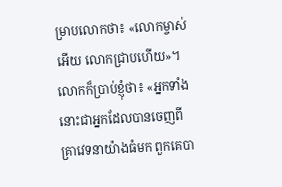ម្រាបលោកថា៖ «លោកម្ចាស់អើយ លោកជ្រាបហើយ»។ លោកក៏ប្រាប់ខ្ញុំថា៖ «អ្នកទាំងនោះជាអ្នកដែលបានចេញពីគ្រាវេទនាយ៉ាងធំមក ពួកគេបា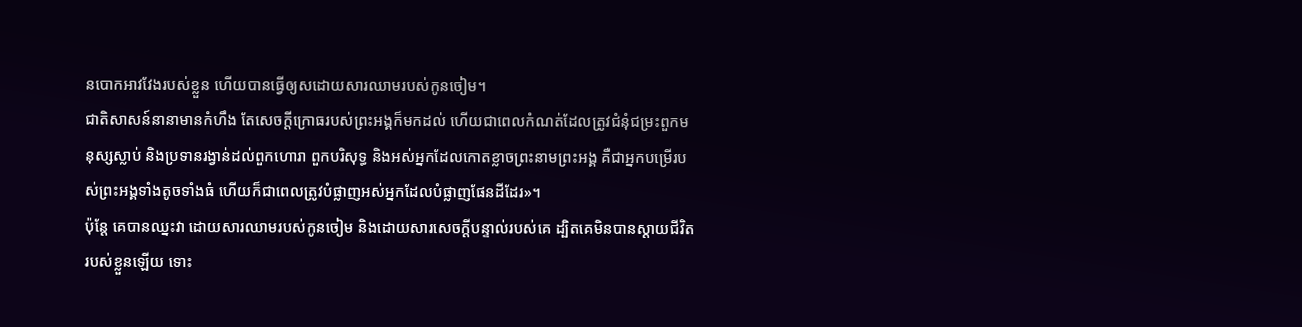នបោកអាវវែងរបស់ខ្លួន ហើយបានធ្វើឲ្យសដោយសារឈាមរបស់កូនចៀម។
ជាតិសាសន៍នានាមានកំហឹង តែសេចក្តីក្រោធរបស់ព្រះអង្គក៏មកដល់ ហើយជាពេលកំណត់ដែលត្រូវជំនុំជម្រះពួកមនុស្សស្លាប់ និងប្រទានរង្វាន់ដល់ពួកហោរា ពួកបរិសុទ្ធ និងអស់អ្នកដែលកោតខ្លាចព្រះនាមព្រះអង្គ គឺជាអ្នកបម្រើរបស់ព្រះអង្គទាំងតូចទាំងធំ ហើយក៏ជាពេលត្រូវបំផ្លាញអស់អ្នកដែលបំផ្លាញផែនដីដែរ»។
ប៉ុន្តែ គេបានឈ្នះវា ដោយសារឈាមរបស់កូនចៀម និងដោយសារសេចក្ដីបន្ទាល់របស់គេ ដ្បិតគេមិនបានស្តាយជីវិតរបស់ខ្លួនឡើយ ទោះ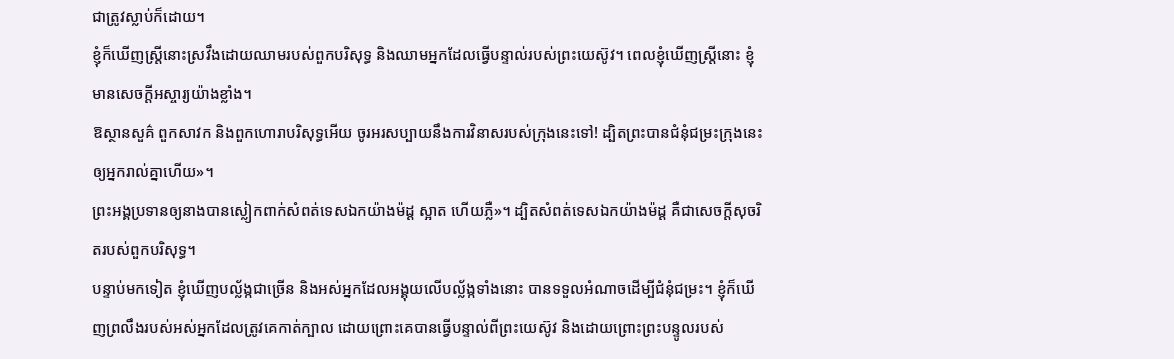ជាត្រូវស្លាប់ក៏ដោយ។
ខ្ញុំក៏ឃើញស្ត្រីនោះស្រវឹងដោយឈាមរបស់ពួកបរិសុទ្ធ និងឈាមអ្នកដែលធ្វើបន្ទាល់របស់ព្រះយេស៊ូវ។ ពេលខ្ញុំឃើញស្ត្រីនោះ ខ្ញុំមានសេចក្ដីអស្ចារ្យយ៉ាងខ្លាំង។
ឱស្ថានសួគ៌ ពួកសាវក និងពួកហោរាបរិសុទ្ធអើយ ចូរអរសប្បាយនឹងការវិនាសរបស់ក្រុងនេះទៅ! ដ្បិតព្រះបានជំនុំជម្រះក្រុងនេះឲ្យអ្នករាល់គ្នាហើយ»។
ព្រះអង្គប្រទានឲ្យនាងបានស្លៀកពាក់សំពត់ទេសឯកយ៉ាងម៉ដ្ដ ស្អាត ហើយភ្លឺ»។ ដ្បិតសំពត់ទេសឯកយ៉ាងម៉ដ្ដ គឺជាសេចក្ដីសុចរិតរបស់ពួកបរិសុទ្ធ។
បន្ទាប់មកទៀត ខ្ញុំឃើញបល្ល័ង្កជាច្រើន និងអស់អ្នកដែលអង្គុយលើបល្ល័ង្កទាំងនោះ បានទទួលអំណាចដើម្បីជំនុំជម្រះ។ ខ្ញុំក៏ឃើញព្រលឹងរបស់អស់អ្នកដែលត្រូវគេកាត់ក្បាល ដោយព្រោះគេបានធ្វើបន្ទាល់ពីព្រះយេស៊ូវ និងដោយព្រោះព្រះបន្ទូលរបស់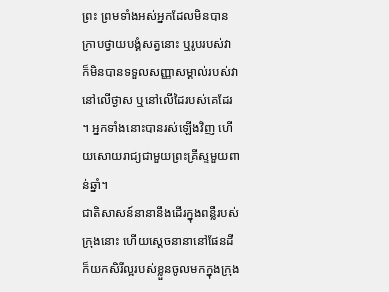ព្រះ ព្រមទាំងអស់អ្នកដែលមិនបានក្រាបថ្វាយបង្គំសត្វនោះ ឬរូបរបស់វា ក៏មិនបានទទួលសញ្ញាសម្គាល់របស់វា នៅលើថ្ងាស ឬនៅលើដៃរបស់គេដែរ ។ អ្នកទាំងនោះបានរស់ឡើងវិញ ហើយសោយរាជ្យជាមួយព្រះគ្រីស្ទមួយពាន់ឆ្នាំ។
ជាតិសាសន៍នានានឹងដើរក្នុងពន្លឺរបស់ក្រុងនោះ ហើយស្តេចនានានៅផែនដី ក៏យកសិរីល្អរបស់ខ្លួនចូលមកក្នុងក្រុង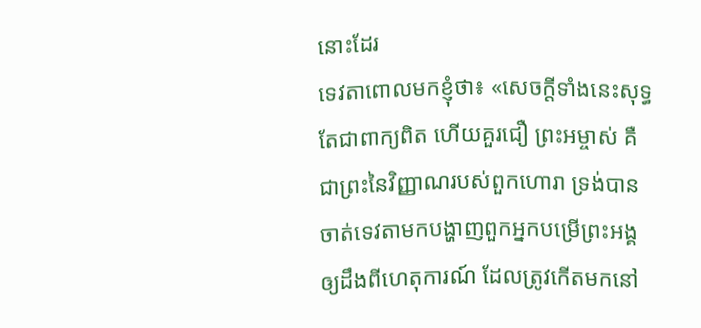នោះដែរ
ទេវតាពោលមកខ្ញុំថា៖ «សេចក្ដីទាំងនេះសុទ្ធតែជាពាក្យពិត ហើយគួរជឿ ព្រះអម្ចាស់ គឺជាព្រះនៃវិញ្ញាណរបស់ពួកហោរា ទ្រង់បានចាត់ទេវតាមកបង្ហាញពួកអ្នកបម្រើព្រះអង្គ ឲ្យដឹងពីហេតុការណ៍ ដែលត្រូវកើតមកនៅ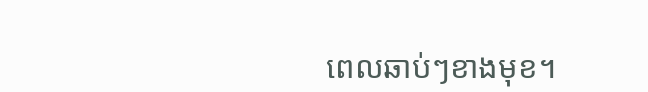ពេលឆាប់ៗខាងមុខ។